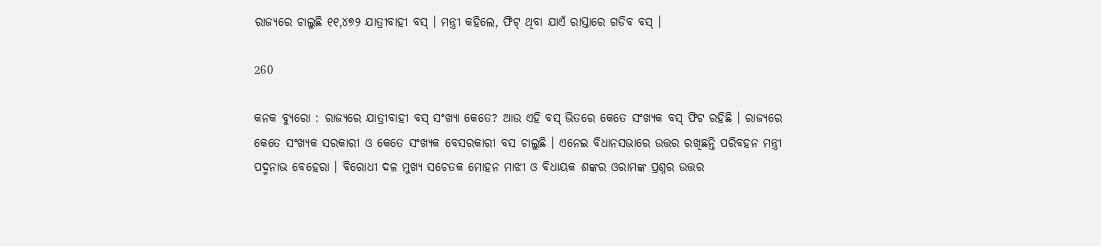ରାଜ୍ୟରେ ଚାଲୁଛି ୧୧,୪୭୨ ଯାତ୍ରୀବାହୀ ବସ୍ । ମନ୍ତ୍ରୀ କହିଲେ, ଫିଟ୍ ଥିବା ଯାଏଁ ରାସ୍ତାରେ ଗଡିବ ବସ୍ ।

260

କନକ ବ୍ୟୁରୋ : ରାଜ୍ୟରେ ଯାତ୍ରୀବାହୀ ବସ୍ ସଂଖ୍ୟା କେତେ? ଆଉ ଏହି ବସ୍ ଭିତରେ କେତେ ସଂଖ୍ୟକ ବସ୍ ଫିଟ ରହିଛି । ରାଜ୍ୟରେ କେତେ ସଂଖ୍ୟକ ସରକାରୀ ଓ କେତେ ସଂଖ୍ୟକ ବେସରକାରୀ ବସ ଚାଲୁଛି । ଏନେଇ ବିଧାନସଭାରେ ଉତ୍ତର ରଖିଛନ୍ତି ପରିବହନ ମନ୍ତ୍ରୀ ପଦ୍ମନାଭ ବେହେରା । ବିରୋଧୀ ଦଳ ମୁଖ୍ୟ ସଚେତକ ମୋହନ ମାଝୀ ଓ ବିଧାୟକ ଶଙ୍କର ଓରାମଙ୍କ ପ୍ରଶ୍ନର ଉତ୍ତର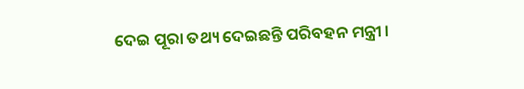ଦେଇ ପୂରା ତଥ୍ୟ ଦେଇଛନ୍ତି ପରିବହନ ମନ୍ତ୍ରୀ ।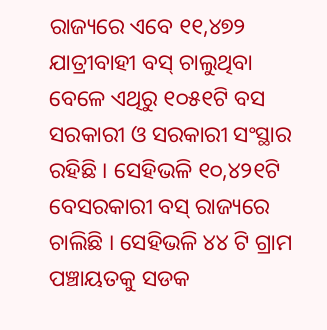ରାଜ୍ୟରେ ଏବେ ୧୧,୪୭୨ ଯାତ୍ରୀବାହୀ ବସ୍ ଚାଲୁଥିବା ବେଳେ ଏଥିରୁ ୧୦୫୧ଟି ବସ ସରକାରୀ ଓ ସରକାରୀ ସଂସ୍ଥାର ରହିଛି । ସେହିଭଳି ୧୦,୪୨୧ଟି ବେସରକାରୀ ବସ୍ ରାଜ୍ୟରେ ଚାଲିଛି । ସେହିଭଳି ୪୪ ଟି ଗ୍ରାମ ପଞ୍ଚାୟତକୁ ସଡକ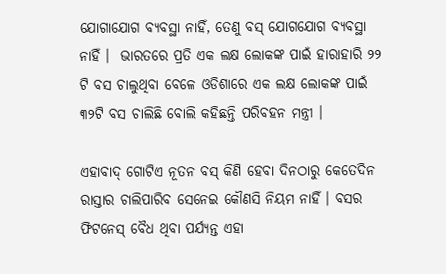ଯୋଗାଯୋଗ ବ୍ୟବସ୍ଥା ନାହିଁ, ତେଣୁ ବସ୍ ଯୋଗଯୋଗ ବ୍ୟବସ୍ଥା ନାହିଁ ।  ଭାରତରେ ପ୍ରତି ଏକ ଲକ୍ଷ ଲୋକଙ୍କ ପାଇଁ ହାରାହାରି ୨୨ ଟି ବସ ଚାଲୁଥିବା ବେଳେ ଓଡିଶାରେ ଏକ ଲକ୍ଷ ଲୋକଙ୍କ ପାଇଁ ୩୨ଟି ବସ ଚାଲିଛି ବୋଲି କହିଛନ୍ତି ପରିବହନ ମନ୍ତ୍ରୀ ।

ଏହାବାଦ୍ ଗୋଟିଏ ନୂତନ ବସ୍ କିଣି ହେବା ଦିନଠାରୁ କେତେଦିନ ରାସ୍ତାର ଚାଲିପାରିବ ସେନେଇ କୌଣସି ନିୟମ ନାହିଁ । ବସର ଫିଟନେସ୍ ବୈଧ ଥିବା ପର୍ଯ୍ୟନ୍ତ ଏହା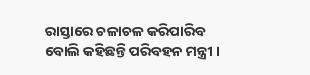ରାସ୍ତାରେ ଚଳାଚଳ କରିପାରିବ ବୋଲି କହିଛନ୍ତି ପରିବହନ ମନ୍ତ୍ରୀ ।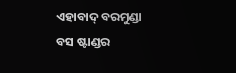ଏହାବାଦ୍ ବରମୁଣ୍ଡା ବସ ଷ୍ଟାଣ୍ଡର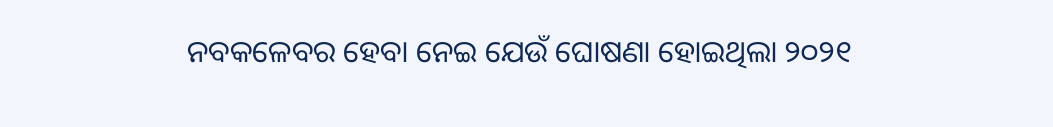ନବକଳେବର ହେବା ନେଇ ଯେଉଁ ଘୋଷଣା ହୋଇଥିଲା ୨୦୨୧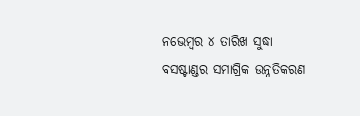ନଭେମ୍ବର ୪ ତାରିଖ ସୁଦ୍ଧା ବସଷ୍ଟାଣ୍ଡର ସମାଗ୍ରିକ ଉନ୍ନତିକରଣ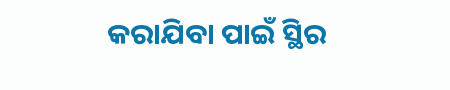କରାଯିବା ପାଇଁ ସ୍ଥିର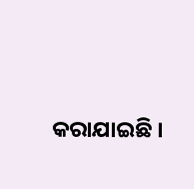କରାଯାଇଛି ।